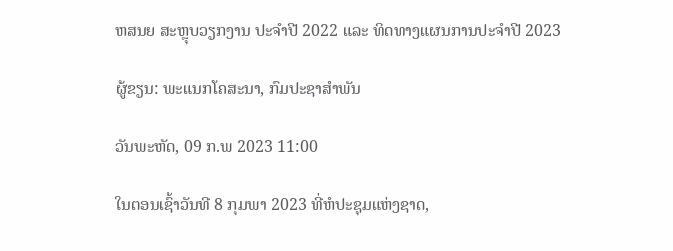ຫສນຍ ສະຫຼຸບວຽກງານ ປະຈຳປີ 2022 ແລະ ທິດທາງແຜນການປະຈຳປີ 2023

ຜູ້ຂຽນ: ພະແນກໂຄສະນາ, ກົມປະຊາສຳພັນ

ວັນພະຫັດ, 09 ກ.ພ 2023 11:00

ໃນຕອນເຊົ້າວັນທີ 8 ກຸມພາ 2023 ທີ່ຫໍປະຊຸມແຫ່ງຊາດ,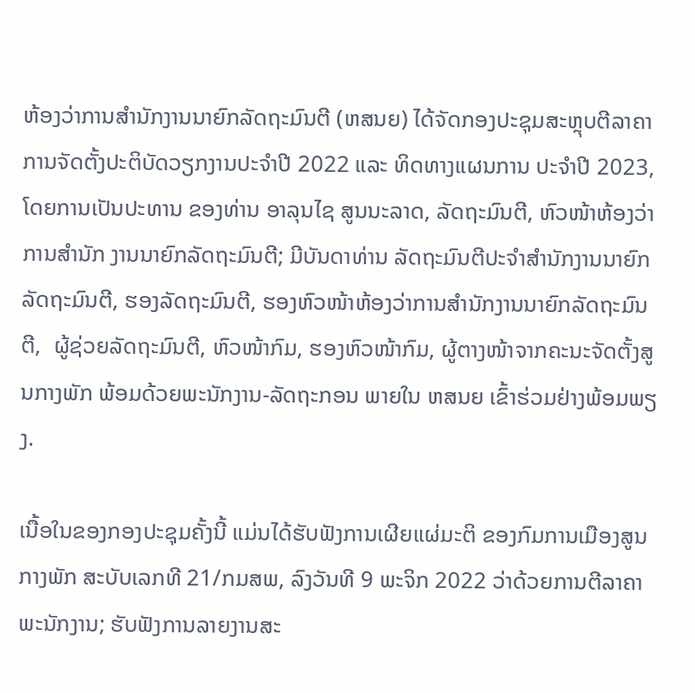ຫ້ອງວ່າການສຳນັກງານນາຍົກລັດຖະມົນຕີ (ຫສນຍ) ໄດ້ຈັດກອງປະຊຸມສະຫຼຸບຕີລາຄາ ການຈັດຕັ້ງປະຕິບັດວຽກງານປະຈໍາປີ 2022 ແລະ ທິດທາງແຜນການ ປະຈຳປີ 2023, ໂດຍການເປັນປະທານ ຂອງທ່ານ ອາລຸນໄຊ ສູນນະລາດ, ລັດຖະມົນຕີ, ຫົວໜ້າຫ້ອງວ່າການສຳນັກ ງານນາຍົກລັດຖະມົນຕີ; ມີບັນດາທ່ານ ລັດຖະມົນຕີປະຈຳສຳນັກງານນາຍົກລັດຖະມົນຕີ, ຮອງລັດຖະມົນຕີ, ຮອງຫົວໜ້າຫ້ອງວ່າການສຳນັກງານນາຍົກລັດຖະມົນຕີ,  ຜູ້ຊ່ວຍລັດຖະມົນຕີ, ຫົວໜ້າກົມ, ຮອງຫົວໜ້າກົມ, ຜູ້ຕາງໜ້າຈາກຄະນະຈັດຕັ້ງສູນກາງພັກ ພ້ອມດ້ວຍພະນັກງານ-ລັດຖະກອນ ພາຍໃນ ຫສນຍ ເຂົ້າຮ່ວມຢ່າງພ້ອມພຽງ.

ເນື້ອໃນຂອງກອງປະຊຸມຄັ້ງນີ້ ແມ່ນໄດ້ຮັບຟັງການເຜີຍແຜ່ມະຕິ ຂອງກົມການເມືອງສູນກາງພັກ ສະບັບເລກທີ 21/ກມສພ, ລົງວັນທີ 9 ພະຈິກ 2022 ວ່າດ້ວຍການຕີລາຄາພະນັກງານ; ຮັບຟັງການລາຍງານສະ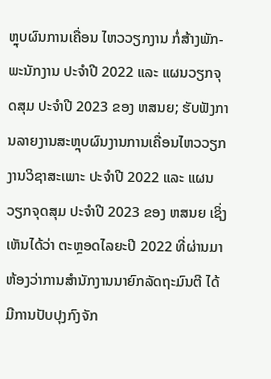ຫຼຸບຜົນການເຄື່ອນ ໄຫວວຽກງານ ກໍ່ສ້າງພັກ-ພະນັກງານ ປະຈຳປີ 2022 ແລະ ແຜນວຽກຈຸດສຸມ ປະຈຳປີ 2023 ຂອງ ຫສນຍ; ຮັບຟັງການລາຍງານສະຫຼຸບຜົນງານການເຄື່ອນໄຫວວຽກງານວິຊາສະເພາະ ປະຈຳປີ 2022 ແລະ ແຜນວຽກຈຸດສຸມ ປະຈຳປີ 2023 ຂອງ ຫສນຍ ເຊິ່ງເຫັນໄດ້ວ່າ ຕະຫຼອດໄລຍະປີ 2022 ທີ່ຜ່ານມາ ຫ້ອງວ່າການສໍານັກງານນາຍົກລັດຖະມົນຕີ ໄດ້ມີການປັບປຸງກົງຈັກ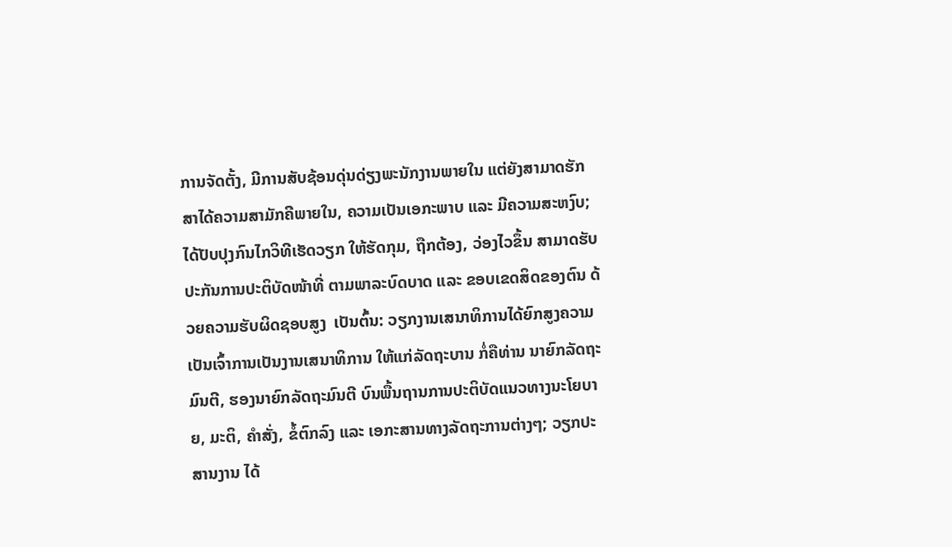ການຈັດຕັ້ງ, ມີການສັບຊ້ອນດຸ່ນດ່ຽງພະນັກງານພາຍໃນ ແຕ່ຍັງສາມາດຮັກສາໄດ້ຄວາມສາມັກຄີພາຍໃນ, ຄວາມເປັນເອກະພາບ ແລະ ມີຄວາມສະຫງົບ; ໄດ້ປັບປຸງກົນໄກວິທີເຮັດວຽກ ໃຫ້ຮັດກຸມ, ຖືກຕ້ອງ, ວ່ອງໄວຂຶ້ນ ສາມາດຮັບປະກັນການປະຕິບັດໜ້າທີ່ ຕາມພາລະບົດບາດ ແລະ ຂອບເຂດສິດຂອງຕົນ ດ້ວຍຄວາມຮັບຜິດຊອບສູງ  ເປັນຕົ້ນ: ວຽກງານເສນາທິການໄດ້ຍົກສູງຄວາມເປັນເຈົ້າການເປັນງານເສນາທິການ ໃຫ້ແກ່ລັດຖະບານ ກໍ່ຄືທ່ານ ນາຍົກລັດຖະມົນຕີ, ຮອງນາຍົກລັດຖະມົນຕີ ບົນພື້ນຖານການປະຕິບັດແນວທາງນະໂຍບາຍ, ມະຕິ, ຄຳສັ່ງ, ຂໍ້ຕົກລົງ ແລະ ເອກະສານທາງລັດຖະການຕ່າງໆ; ວຽກປະສານງານ ໄດ້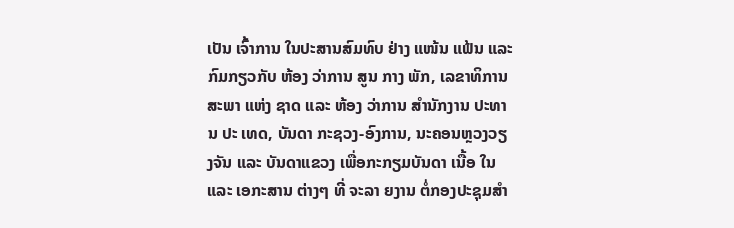ເປັນ ເຈົ້າການ ໃນປະສານສົມທົບ ຢ່າງ ແໜ້ນ ແຟ້ນ ແລະ ກົມກຽວກັບ ຫ້ອງ ວ່າການ ສູນ ກາງ ພັກ, ເລຂາທິການ ສະພາ ແຫ່ງ ຊາດ ແລະ ຫ້ອງ ວ່າການ ສຳນັກງານ ປະທານ ປະ ເທດ, ບັນດາ ກະຊວງ-ອົງການ, ນະຄອນຫຼວງວຽງຈັນ ແລະ ບັນດາແຂວງ ເພື່ອກະກຽມບັນດາ ເນື້ອ ໃນ   ແລະ ເອກະສານ ຕ່າງໆ ທີ່ ຈະລາ ຍງານ ຕໍ່ກອງປະຊຸມສໍາ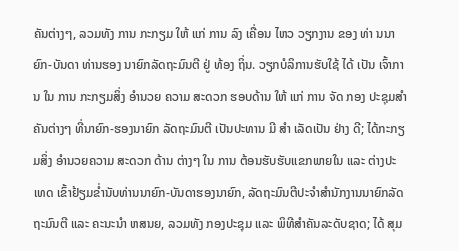ຄັນຕ່າງໆ, ລວມທັງ ການ ກະກຽມ ໃຫ້ ແກ່ ການ ລົງ ເຄື່ອນ ໄຫວ ວຽກງານ ຂອງ ທ່າ ນນາຍົກ-ບັນດາ ທ່ານຮອງ ນາຍົກລັດຖະມົນຕີ ຢູ່ ທ້ອງ ຖິ່ນ. ວຽກບໍລິການຮັບໃຊ້ ໄດ້ ເປັນ ເຈົ້າການ ໃນ ການ ກະກຽມສິ່ງ ອໍານວຍ ຄວາມ ສະດວກ ຮອບດ້ານ ໃຫ້ ແກ່ ການ ຈັດ ກອງ ປະຊຸມສຳຄັນຕ່າງໆ ທີ່ນາຍົກ-ຮອງນາຍົກ ລັດຖະມົນຕີ ເປັນປະທານ ມີ ສໍາ ເລັດເປັນ ຢ່າງ ດີ; ໄດ້ກະກຽມສິ່ງ ອຳນວຍຄວາມ ສະດວກ ດ້ານ ຕ່າງໆ ໃນ ການ ຕ້ອນຮັບຮັບແຂກພາຍໃນ ແລະ ຕ່າງປະເທດ ເຂົ້າຢ້ຽມຂໍ່ານັບທ່ານນາຍົກ-ບັນດາຮອງນາຍົກ, ລັດຖະມົນຕີປະຈໍາສໍານັກງານນາຍົກລັດຖະມົນຕີ ແລະ ຄະນະນໍາ ຫສນຍ, ລວມທັງ ກອງປະຊຸມ ແລະ ພິທີສຳຄັນລະດັບຊາດ; ໄດ້ ສຸມ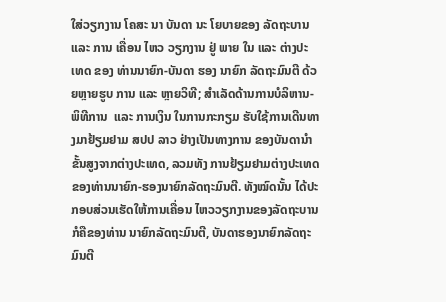ໃສ່ວຽກງານ ໂຄສະ ນາ ບັນດາ ນະ ໂຍບາຍຂອງ ລັດຖະບານ ແລະ ການ ເຄື່ອນ ໄຫວ ວຽກງານ ຢູ່ ພາຍ ໃນ ແລະ ຕ່າງປະ ເທດ ຂອງ ທ່ານນາຍົກ-ບັນດາ ຮອງ ນາຍົກ ລັດຖະມົນຕີ ດ້ວຍຫຼາຍຮູບ ການ ແລະ ຫຼາຍວິທີ; ສຳເລັດດ້ານການບໍລິຫານ-ພິທີການ  ແລະ ການເງິນ ໃນການກະກຽມ ຮັບໃຊ້ການເດີນທາງມາຢ້ຽມຢາມ ສປປ ລາວ ຢ່າງເປັນທາງການ ຂອງບັນດານຳຂັ້ນສູງຈາກຕ່າງປະເທດ, ລວມທັງ ການຢ້ຽມຢາມຕ່າງປະເທດ ຂອງທ່ານນາຍົກ-ຮອງນາຍົກລັດຖະມົນຕີ. ທັງໝົດນັ້ນ ໄດ້ປະກອບສ່ວນເຮັດໃຫ້ການເຄື່ອນ ໄຫວວຽກງານຂອງລັດຖະບານ ກໍຄືຂອງທ່ານ ນາຍົກລັດຖະມົນຕີ, ບັນດາຮອງນາຍົກລັດຖະມົນຕີ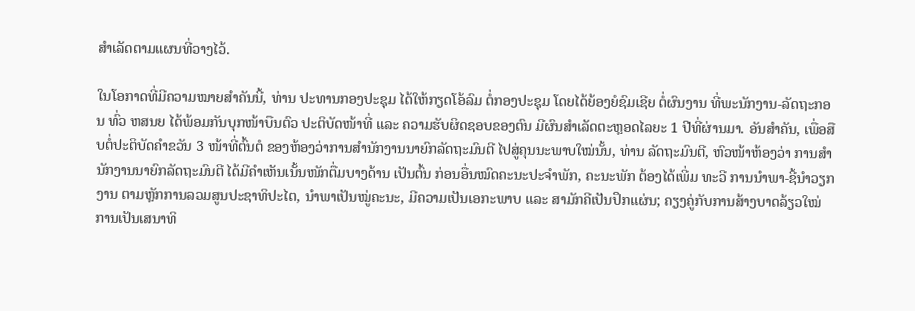ສຳເລັດຕາມແຜນທີ່ວາງໄວ້.

ໃນໂອກາດທີ່ມີຄວາມໝາຍສຳຄັນນີ້, ທ່ານ ປະທານກອງປະຊຸມ ໄດ້ໃຫ້ກຽດໂອ້ລົມ ຕໍ່ກອງປະຊຸມ ໂດຍໄດ້ຍ້ອງຍໍຊົມເຊີຍ ຕໍ່ຜົນງານ ທີ່ພະນັກງານ-ລັດຖະກອນ ທົ່ວ ຫສນຍ ໄດ້ພ້ອມກັນບຸກໜ້າບືນຕົວ ປະຕິບັດໜ້າທີ່ ແລະ ຄວາມຮັບຜິດຊອບຂອງຕົນ ມີຜົນສຳເລັດຕະຫຼອດໄລຍະ 1 ປີທີ່ຜ່ານມາ. ອັນສຳຄັນ, ເພື່ອສືບຕໍ່ປະຕິບັດຄໍາຂວັນ 3 ໜ້າທີ່ຕົ້ນຕໍ ຂອງຫ້ອງວ່າການສໍານັກງານນາຍົກລັດຖະມົນຕີ ໄປສູ່ຄຸນນະພາບໃໝ່ນັ້ນ, ທ່ານ ລັດຖະມົນຕີ, ຫົວໜ້າຫ້ອງວ່າ ການສໍານັກງານນາຍົກລັດຖະມົນຕີ ໄດ້ມີຄຳເຫັນເນັ້ນໜັກຕື່ມບາງດ້ານ ເປັນຕົ້ນ ກ່ອນອື່ນໝົດຄະນະປະຈໍາພັກ, ຄະນະພັກ ຕ້ອງໄດ້ເພີ່ມ ທະວີ ການນໍາພາ-ຊີ້ນໍາວຽກງານ ຕາມຫຼັກການລວມສູນປະຊາທິປະໄຕ, ນຳພາເປັນໝູ່ຄະນະ, ມີຄວາມເປັນເອກະພາບ ແລະ ສາມັກຄີເປັນປຶກແຜ່ນ; ຄຽງຄູ່ກັບການສ້າງບາດລ້ຽວໃໝ່ ການເປັນເສນາທິ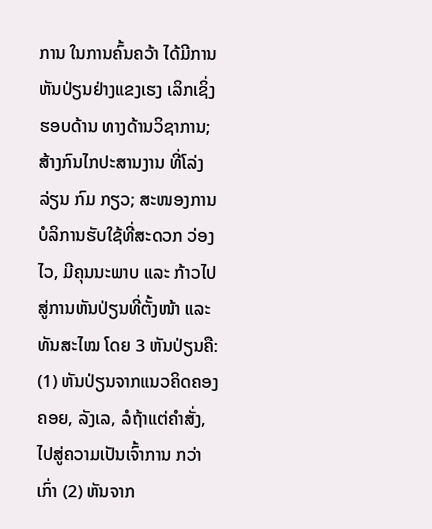ການ ໃນການຄົ້ນຄວ້າ ໄດ້ມີການຫັນປ່ຽນຢ່າງແຂງເຮງ ເລິກເຊິ່ງ ຮອບດ້ານ ທາງດ້ານວິຊາການ; ສ້າງກົນໄກປະສານງານ ທີ່ໂລ່ງລ່ຽນ ກົມ ກຽວ; ສະໜອງການບໍລິການຮັບໃຊ້ທີ່ສະດວກ ວ່ອງໄວ, ມີຄຸນນະພາບ ແລະ ກ້າວໄປສູ່ການຫັນປ່ຽນທີ່ຕັ້ງໜ້າ ແລະ ທັນສະໄໝ ໂດຍ 3 ຫັນປ່ຽນຄື: (1) ຫັນປ່ຽນຈາກແນວຄິດຄອງຄອຍ, ລັງເລ, ລໍຖ້າແຕ່ຄຳສັ່ງ, ໄປສູ່ຄວາມເປັນເຈົ້າການ ກວ່າເກົ່າ (2) ຫັນຈາກ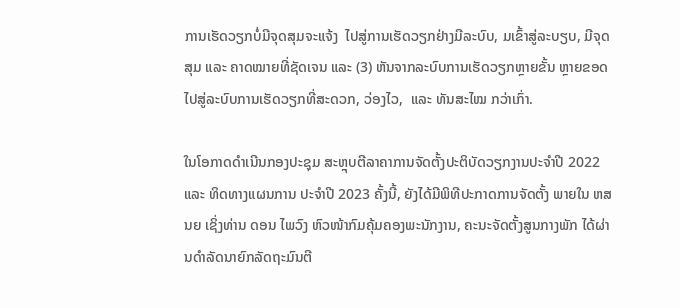ການເຮັດວຽກບໍ່ມີຈຸດສຸມຈະແຈ້ງ  ໄປສູ່ການເຮັດວຽກຢ່າງມີລະບົບ, ມເຂົ້າສູ່ລະບຽບ, ມີຈຸດສຸມ ແລະ ຄາດໝາຍທີ່ຊັດເຈນ ແລະ (3) ຫັນຈາກລະບົບການເຮັດວຽກຫຼາຍຂັ້ນ ຫຼາຍຂອດ ໄປສູ່ລະບົບການເຮັດວຽກທີ່ສະດວກ, ວ່ອງໄວ,  ແລະ ທັນສະໄໝ ກວ່າເກົ່າ.

ໃນໂອກາດດໍາເນີນກອງປະຊຸມ ສະຫຼຸບຕີລາຄາການຈັດຕັ້ງປະຕິບັດວຽກງານປະຈໍາປີ 2022 ແລະ ທິດທາງແຜນການ ປະຈຳປີ 2023 ຄັ້ງນີ້, ຍັງໄດ້ມີພິທີປະກາດການຈັດຕັ້ງ ພາຍໃນ ຫສນຍ ເຊິ່ງທ່ານ ດອນ ໄພວົງ ຫົວໜ້າກົມຄຸ້ມຄອງພະນັກງານ, ຄະນະຈັດຕັ້ງສູນກາງພັກ ໄດ້ຜ່ານດໍາລັດນາຍົກລັດຖະມົນຕີ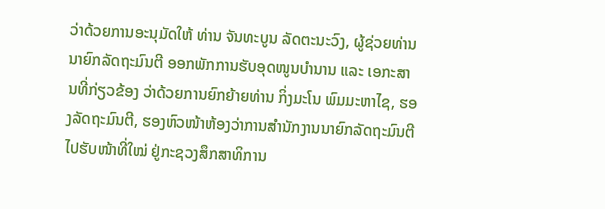ວ່າດ້ວຍການອະນຸມັດໃຫ້ ທ່ານ ຈັນທະບູນ ລັດຕະນະວົງ, ຜູ້ຊ່ວຍທ່ານ ນາຍົກລັດຖະມົນຕີ ອອກພັກການຮັບອຸດໜູນບໍານານ ແລະ ເອກະສານທີ່ກ່ຽວຂ້ອງ ວ່າດ້ວຍການຍົກຍ້າຍທ່ານ ກິ່ງມະໂນ ພົມມະຫາໄຊ, ຮອງລັດຖະມົນຕີ, ຮອງຫົວໜ້າຫ້ອງວ່າການສໍານັກງານນາຍົກລັດຖະມົນຕີ ໄປຮັບໜ້າທີ່ໃໝ່ ຢູ່ກະຊວງສຶກສາທິການ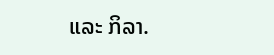ແລະ ກິລາ.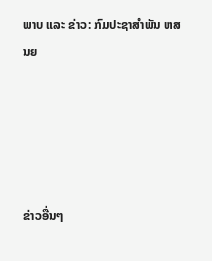ພາບ ແລະ ຂ່າວ: ກົມປະຊາສຳພັນ ຫສນຍ





ຂ່າວອື່ນໆ